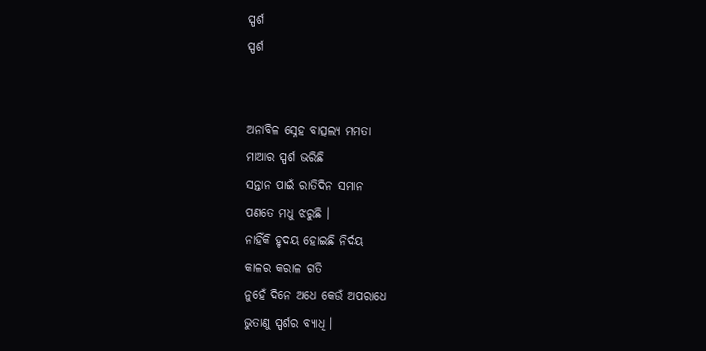ସ୍ପର୍ଶ
ସ୍ପର୍ଶ


ଅନାବିଳ ସ୍ନେହ ବାତ୍ସଲ୍ୟ ମମତା
ମାଆର ସ୍ପର୍ଶ ଭରିଛି
ସନ୍ତାନ ପାଇଁ ରାତିଦିନ ସମାନ
ପଣତେ ମଧୁ ଝରୁଛି ।
ନାହିଁକି ହୃଦୟ ହୋଇଛି ନିର୍ଦୟ
କାଳର କରାଳ ଗତି
ନୁହେଁ ଦିନେ ଅଧେ କେଉଁ ଅପରାଧେ
ଭୁତାଣୁ ସ୍ପର୍ଶର ବ୍ୟାଧି ।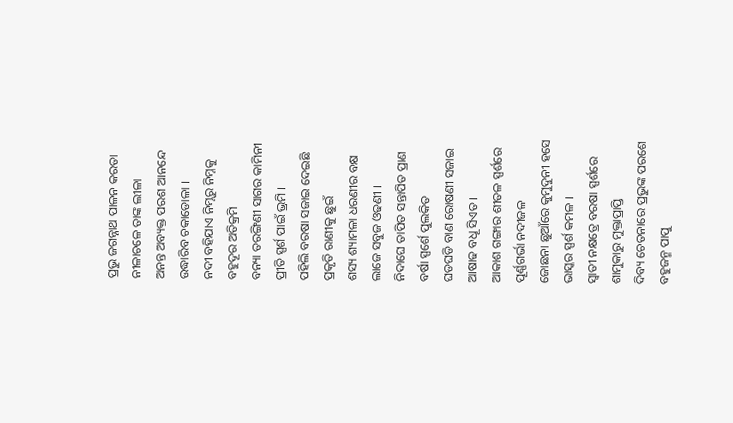ପ୍ରଭୁ ଜଗନ୍ନାଥ ପାଳନ କରତା
ନୀଳାଚଳେ ତାଙ୍କ ଲୀଳା
ଅନନ୍ତ ଅବ୍ୟକ୍ତ ପରଶ ଆନନ୍ଦେ
ଉଦ୍ଧାରିବ ଚକାଡୋଳା ।
ନଦୀ ବହିଯାଏ ନିମ୍ନରୁ ନିମ୍ନକୁ
ବହୁଦୂର ଅତିକ୍ରମି
ବନ୍ୟା ତରଙ୍ଗିଣୀ ସାଗର କାମିନୀ
ପ୍ରୀତି ସ୍ପର୍ଶ ପାଇଁ ଭ୍ରମି ।
ପହିଲି ବରଷା ସଜାଇ ଦେଇଛି
ପ୍ରକୃତି ରାଣୀକୁ ଛୁଇଁ
ଶସ୍ୟ ଶ୍ୟାମଳା ଧରଣୀର ବକ୍ଷ
ଲାଜେ ସବୁଜ ଓଢଣୀ ।
ନିଦାଘେ ତାପିତ ସନ୍ତାପିତ ପ୍ରାଣ
ବର୍ଷା ସ୍ପର୍ଶେ ପୁଲକିତ
ଘଡଘଡି ବାଣ ରୋଷଣୀ ସଜାଇ
ଆଷାଢ ବଧୂ ସିଏତ ।
ଆକାଶ ଗଙ୍ଗାର ଶୀତଳ ସ୍ପର୍ଶରେ
ପୂର୍ଣ୍ଣଗର୍ଭା ନଦୀଜଳ
ଜୋଛନା ଛୁଆଁରେ କୁମୁଦୁନୀ ହସେ
ଭାସ୍କର ସ୍ପର୍ଶ କମଳ ।
ସ୍ୱାତୀ ନକ୍ଷତ୍ରେ ବରଷା ସ୍ପର୍ଶରେ
ଶାମୁକାରୁ ମୁକ୍ତାପ୍ରାପ୍ତି
ଦିବ୍ୟ ଚେତନାରେ ପ୍ରଭୁଙ୍କ ପରଶେ
ବହୁଜନ୍ମ ପାପୁ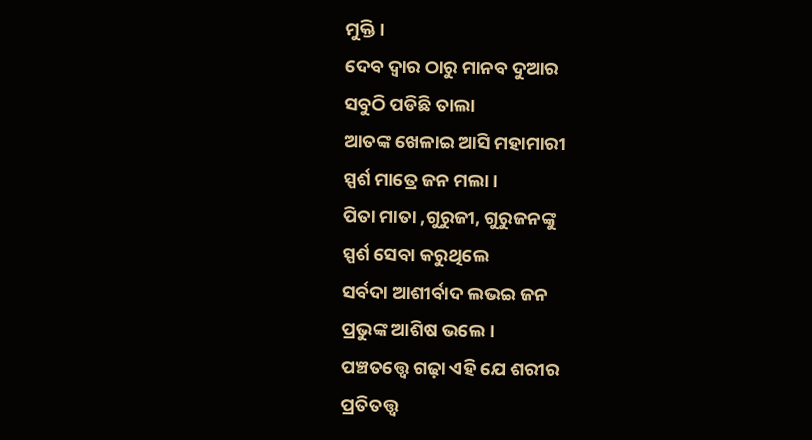ମୁକ୍ତି ।
ଦେବ ଦ୍ୱାର ଠାରୁ ମାନବ ଦୁଆର
ସବୁଠି ପଡିଛି ତାଲା
ଆତଙ୍କ ଖେଳାଇ ଆସି ମହାମାରୀ
ସ୍ପର୍ଶ ମାତ୍ରେ ଜନ ମଲା ।
ପିତା ମାତା ,ଗୁରୁଜୀ, ଗୁରୁଜନଙ୍କୁ
ସ୍ପର୍ଶ ସେବା କରୁଥିଲେ
ସର୍ବଦା ଆଶୀର୍ବାଦ ଲଭଇ ଜନ
ପ୍ରଭୁଙ୍କ ଆଶିଷ ଭଲେ ।
ପଞ୍ଚତତ୍ତ୍ବେ ଗଢ଼ା ଏହି ଯେ ଶରୀର
ପ୍ରତିତତ୍ତ୍ୱ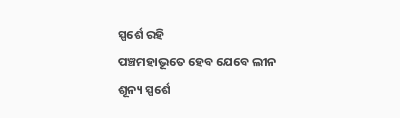ସ୍ପର୍ଶେ ରହି
ପଞ୍ଚମହାଭୂତେ ହେବ ଯେବେ ଲୀନ
ଶୂନ୍ୟ ସ୍ପର୍ଶେ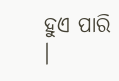ହୁଏ ପାରି ।